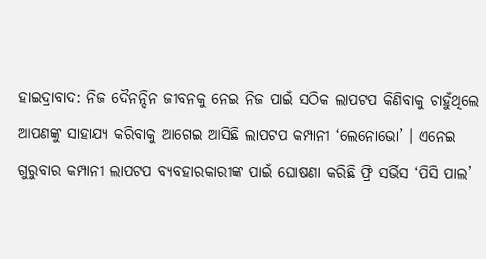ହାଇଦ୍ରାବାଦ: ନିଜ ଦୈନନ୍ଦିନ ଜୀବନକୁ ନେଇ ନିଜ ପାଇଁ ସଠିକ ଲାପଟପ କିଣିବାକୁ ଚାହୁଁଥିଲେ ଆପଣଙ୍କୁ ସାହାଯ୍ୟ କରିବାକୁ ଆଗେଇ ଆସିଛି ଲାପଟପ କମ୍ପାନୀ ‘ଲେନୋଭୋ’ । ଏନେଇ ଗୁରୁବାର କମ୍ପାନୀ ଲାପଟପ ବ୍ୟବହାରକାରୀଙ୍କ ପାଇଁ ଘୋଷଣା କରିଛି ଫ୍ରି ସର୍ଭିସ ‘ପିସି ପାଲ’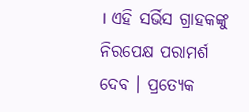। ଏହି ସର୍ଭିସ ଗ୍ରାହକଙ୍କୁ ନିରପେକ୍ଷ ପରାମର୍ଶ ଦେବ । ପ୍ରତ୍ୟେକ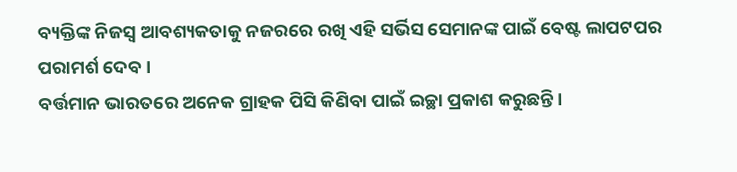ବ୍ୟକ୍ତିଙ୍କ ନିଜସ୍ବ ଆବଶ୍ୟକତାକୁ ନଜରରେ ରଖି ଏହି ସର୍ଭିସ ସେମାନଙ୍କ ପାଇଁ ବେଷ୍ଟ ଲାପଟପର ପରାମର୍ଶ ଦେବ ।
ବର୍ତ୍ତମାନ ଭାରତରେ ଅନେକ ଗ୍ରାହକ ପିସି କିଣିବା ପାଇଁ ଇଚ୍ଛା ପ୍ରକାଶ କରୁଛନ୍ତି ।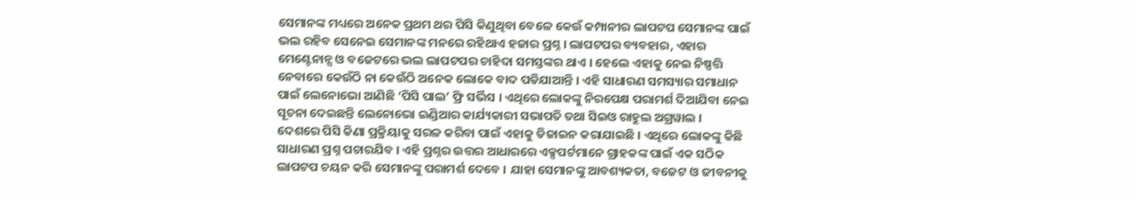ସେମାନଙ୍କ ମଧ୍ୟରେ ଅନେକ ପ୍ରଥମ ଥର ପିସି କିଣୁଥିବା ବେଳେ କେଉଁ କମ୍ପାନୀର ଲାପଟପ ସେମାନଙ୍କ ପାଇଁ ଭଲ ରହିବ ସେନେଇ ସେମାନଙ୍କ ମନରେ ରହିଥାଏ ହଜାର ପ୍ରଶ୍ନ । ଲାପଟପର ବ୍ୟବହାର, ଏହାର ମେଣ୍ଟେନାନ୍ସ ଓ ବଜେଟରେ ଭଲ ଲାପଟପର ଚାହିଦା ସମସ୍ତଙ୍କର ଥାଏ । ହେଲେ ଏହାକୁ ନେଇ ନିଷ୍ପତ୍ତି ନେବାରେ କେଉଁଠି ନା କେଉଁଠି ଅନେକ ଲୋକେ ବାଦ ପଡିଯାଆନ୍ତି । ଏହି ସାଧାରଣ ସମସ୍ୟାର ସମାଧାନ ପାଇଁ ଲେନୋଭୋ ଆଣିଛି ‘ପିସି ପାଲ’ ଫ୍ରି ସର୍ଭିସ । ଏଥିରେ ଲୋକଙ୍କୁ ନିରପେକ୍ଷ ପରାମର୍ଶ ଦିଆଯିବା ନେଇ ସୂଚନା ଦେଇଛନ୍ତି ଲେନୋଭୋ ଇଣ୍ଡିଆର କାର୍ଯ୍ୟକାରୀ ସଭାପତି ତଥା ସିଇଓ ରାହୁଲ ଅଗ୍ରୱାଲ ।
ଦେଶରେ ପିସି କିଣା ପ୍ରକ୍ରିୟାକୁ ସରଳ କରିବା ପାଇଁ ଏହାକୁ ଡିଜାଇନ କରାଯାଇଛି । ଏଥିରେ ଲୋକଙ୍କୁ କିଛି ସାଧାରଣ ପ୍ରଶ୍ନ ପଚାରଯିବ । ଏହି ପ୍ରଶ୍ନର ଉତ୍ତର ଆଧାରରେ ଏକ୍ସପର୍ଟମାନେ ଗ୍ରାହକଙ୍କ ପାଇଁ ଏକ ସଠିକ ଲାପଟପ ଚୟନ କରି ସେମାନଙ୍କୁ ପରାମର୍ଶ ଦେବେ । ଯାହା ସେମାନଙ୍କୁ ଆବଶ୍ୟକତା, ବଜେଟ ଓ ଜୀବନୀକୁ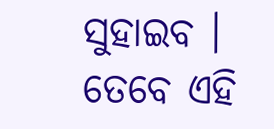ସୁହାଇବ । ତେବେ ଏହି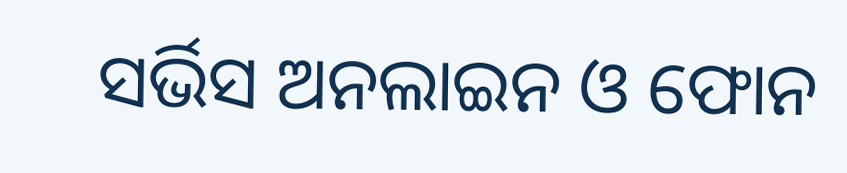ସର୍ଭିସ ଅନଲାଇନ ଓ ଫୋନ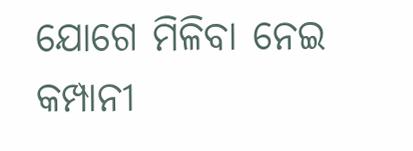ଯୋଗେ ମିଳିବା ନେଇ କମ୍ପାନୀ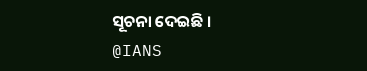ସୂଚନା ଦେଇଛି ।
@IANS